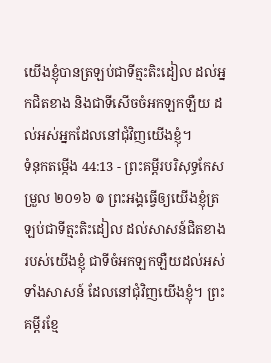យើងខ្ញុំបានត្រឡប់ជាទីត្មះតិះដៀល ដល់អ្នកជិតខាង និងជាទីសើចចំអកឡកឡឺយ ដល់អស់អ្នកដែលនៅជុំវិញយើងខ្ញុំ។
ទំនុកតម្កើង 44:13 - ព្រះគម្ពីរបរិសុទ្ធកែសម្រួល ២០១៦ ៙ ព្រះអង្គធ្វើឲ្យយើងខ្ញុំត្រឡប់ជាទីត្មះតិះដៀល ដល់សាសន៍ជិតខាងរបស់យើងខ្ញុំ ជាទីចំអកឡកឡឺយដល់អស់ទាំងសាសន៍ ដែលនៅជុំវិញយើងខ្ញុំ។ ព្រះគម្ពីរខ្មែ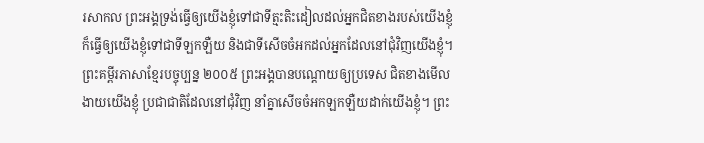រសាកល ព្រះអង្គទ្រង់ធ្វើឲ្យយើងខ្ញុំទៅជាទីត្មះតិះដៀលដល់អ្នកជិតខាងរបស់យើងខ្ញុំ ក៏ធ្វើឲ្យយើងខ្ញុំទៅជាទីឡកឡឺយ និងជាទីសើចចំអកដល់អ្នកដែលនៅជុំវិញយើងខ្ញុំ។ ព្រះគម្ពីរភាសាខ្មែរបច្ចុប្បន្ន ២០០៥ ព្រះអង្គបានបណ្ដោយឲ្យប្រទេស ជិតខាងមើលងាយយើងខ្ញុំ ប្រជាជាតិដែលនៅជុំវិញ នាំគ្នាសើចចំអកឡកឡឺយដាក់យើងខ្ញុំ។ ព្រះ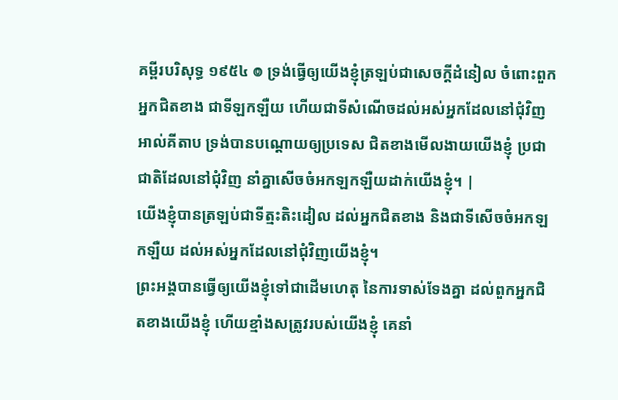គម្ពីរបរិសុទ្ធ ១៩៥៤ ៙ ទ្រង់ធ្វើឲ្យយើងខ្ញុំត្រឡប់ជាសេចក្ដីដំនៀល ចំពោះពួកអ្នកជិតខាង ជាទីឡកឡឺយ ហើយជាទីសំណើចដល់អស់អ្នកដែលនៅជុំវិញ អាល់គីតាប ទ្រង់បានបណ្ដោយឲ្យប្រទេស ជិតខាងមើលងាយយើងខ្ញុំ ប្រជាជាតិដែលនៅជុំវិញ នាំគ្នាសើចចំអកឡកឡឺយដាក់យើងខ្ញុំ។ |
យើងខ្ញុំបានត្រឡប់ជាទីត្មះតិះដៀល ដល់អ្នកជិតខាង និងជាទីសើចចំអកឡកឡឺយ ដល់អស់អ្នកដែលនៅជុំវិញយើងខ្ញុំ។
ព្រះអង្គបានធ្វើឲ្យយើងខ្ញុំទៅជាដើមហេតុ នៃការទាស់ទែងគ្នា ដល់ពួកអ្នកជិតខាងយើងខ្ញុំ ហើយខ្មាំងសត្រូវរបស់យើងខ្ញុំ គេនាំ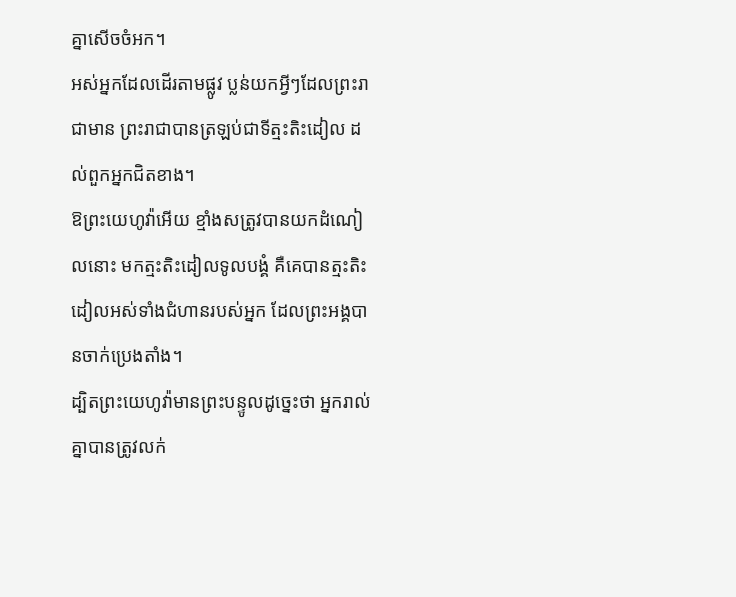គ្នាសើចចំអក។
អស់អ្នកដែលដើរតាមផ្លូវ ប្លន់យកអ្វីៗដែលព្រះរាជាមាន ព្រះរាជាបានត្រឡប់ជាទីត្មះតិះដៀល ដល់ពួកអ្នកជិតខាង។
ឱព្រះយេហូវ៉ាអើយ ខ្មាំងសត្រូវបានយកដំណៀលនោះ មកត្មះតិះដៀលទូលបង្គំ គឺគេបានត្មះតិះដៀលអស់ទាំងជំហានរបស់អ្នក ដែលព្រះអង្គបានចាក់ប្រេងតាំង។
ដ្បិតព្រះយេហូវ៉ាមានព្រះបន្ទូលដូច្នេះថា អ្នករាល់គ្នាបានត្រូវលក់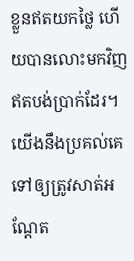ខ្លួនឥតយកថ្លៃ ហើយបានលោះមកវិញ ឥតបង់ប្រាក់ដែរ។
យើងនឹងប្រគល់គេទៅឲ្យត្រូវសាត់អណ្តែត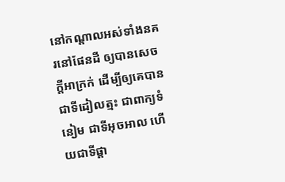នៅកណ្ដាលអស់ទាំងនគរនៅផែនដី ឲ្យបានសេចក្ដីអាក្រក់ ដើម្បីឲ្យគេបានជាទីដៀលត្មះ ជាពាក្យទំនៀម ជាទីអុចអាល ហើយជាទីផ្ដា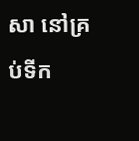សា នៅគ្រប់ទីក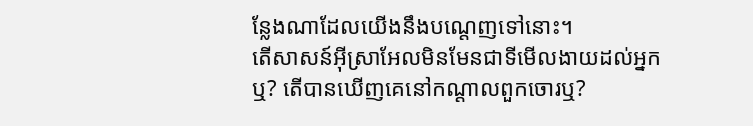ន្លែងណាដែលយើងនឹងបណ្តេញទៅនោះ។
តើសាសន៍អ៊ីស្រាអែលមិនមែនជាទីមើលងាយដល់អ្នកឬ? តើបានឃើញគេនៅកណ្ដាលពួកចោរឬ?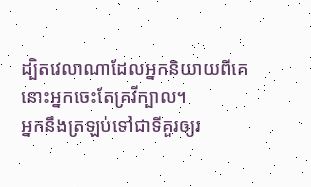ដ្បិតវេលាណាដែលអ្នកនិយាយពីគេ នោះអ្នកចេះតែគ្រវីក្បាល។
អ្នកនឹងត្រឡប់ទៅជាទីគួរឲ្យរ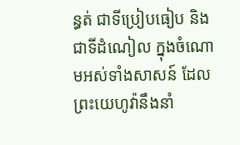ន្ធត់ ជាទីប្រៀបធៀប និងជាទីដំណៀល ក្នុងចំណោមអស់ទាំងសាសន៍ ដែលព្រះយេហូវ៉ានឹងនាំ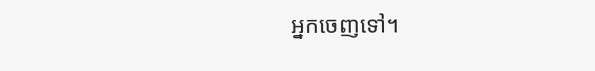អ្នកចេញទៅ។